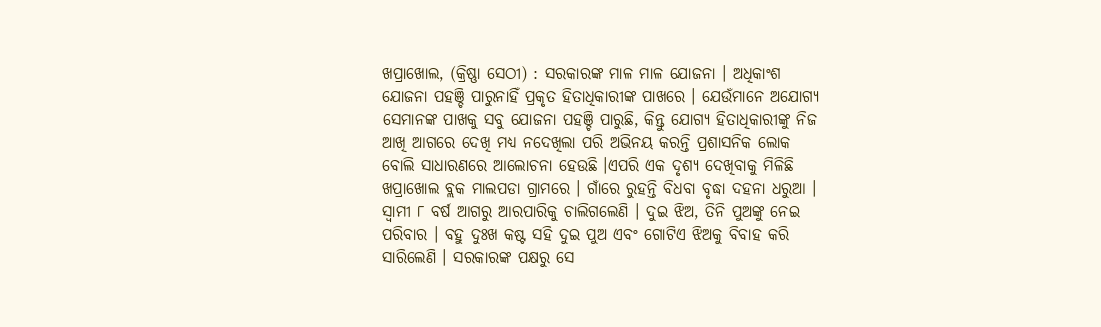ଖପ୍ରାଖୋଲ, (କ୍ରିଷ୍ଣା ସେଠୀ) : ସରକାରଙ୍କ ମାଳ ମାଳ ଯୋଜନା । ଅଧିକାଂଶ ଯୋଜନା ପହଞ୍ଚି ପାରୁନାହିଁ ପ୍ରକୃତ ହିତାଧିକାରୀଙ୍କ ପାଖରେ । ଯେଉଁମାନେ ଅଯୋଗ୍ୟ ସେମାନଙ୍କ ପାଖକୁ ସବୁ ଯୋଜନା ପହଞ୍ଚି ପାରୁଛି, କିନ୍ତୁ ଯୋଗ୍ୟ ହିତାଧିକାରୀଙ୍କୁ ନିଜ ଆଖି ଆଗରେ ଦେଖି ମଧ୍ୟ ନଦେଖିଲା ପରି ଅଭିନୟ କରନ୍ତି ପ୍ରଶାସନିକ ଲୋକ ବୋଲି ସାଧାରଣରେ ଆଲୋଚନା ହେଉଛି ।ଏପରି ଏକ ଦୃଶ୍ୟ ଦେଖିବାକୁ ମିଳିଛି ଖପ୍ରାଖୋଲ ବ୍ଲକ ମାଲପଡା ଗ୍ରାମରେ । ଗାଁରେ ରୁହନ୍ତି ବିଧବା ବୃଦ୍ଧା ଦହନା ଧରୁଆ । ସ୍ବାମୀ ୮ ବର୍ଷ ଆଗରୁ ଆରପାରିକୁ ଚାଲିଗଲେଣି । ଦୁଇ ଝିଅ, ତିନି ପୁଅଙ୍କୁ ନେଇ ପରିବାର । ବହୁ ଦୁଃଖ କଷ୍ଟ ସହି ଦୁଇ ପୁଅ ଏବଂ ଗୋଟିଏ ଝିଅକୁ ବିବାହ କରି ସାରିଲେଣି । ସରକାରଙ୍କ ପକ୍ଷରୁ ସେ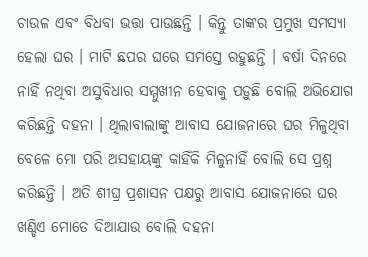ଚାଉଳ ଏବଂ ବିଧବା ଭତ୍ତା ପାଉଛନ୍ତି । କିନ୍ତୁ ତାଙ୍କର ପ୍ରମୁଖ ସମସ୍ୟା ହେଲା ଘର । ମାଟି ଛପର ଘରେ ସମସ୍ତେ ରହୁଛନ୍ତି । ବର୍ଷା ଦିନରେ ନାହିଁ ନଥିବା ଅସୁବିଧାର ସମ୍ମୁଖୀନ ହେବାକୁ ପଡ଼ୁଛି ବୋଲି ଅଭିଯୋଗ କରିଛନ୍ତି ଦହନା । ଥିଲାବାଲାଙ୍କୁ ଆବାସ ଯୋଜନାରେ ଘର ମିଳୁଥିବା ବେଳେ ମୋ ପରି ଅସହାୟଙ୍କୁ କାହିଁକି ମିଳୁନାହିଁ ବୋଲି ସେ ପ୍ରଶ୍ନ କରିଛନ୍ତି । ଅତି ଶୀଘ୍ର ପ୍ରଶାସନ ପକ୍ଷରୁ ଆବାସ ଯୋଜନାରେ ଘର ଖଣ୍ଡିଏ ମୋତେ ଦିଆଯାଉ ବୋଲି ଦହନା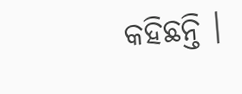କହିଛନ୍ତି ।